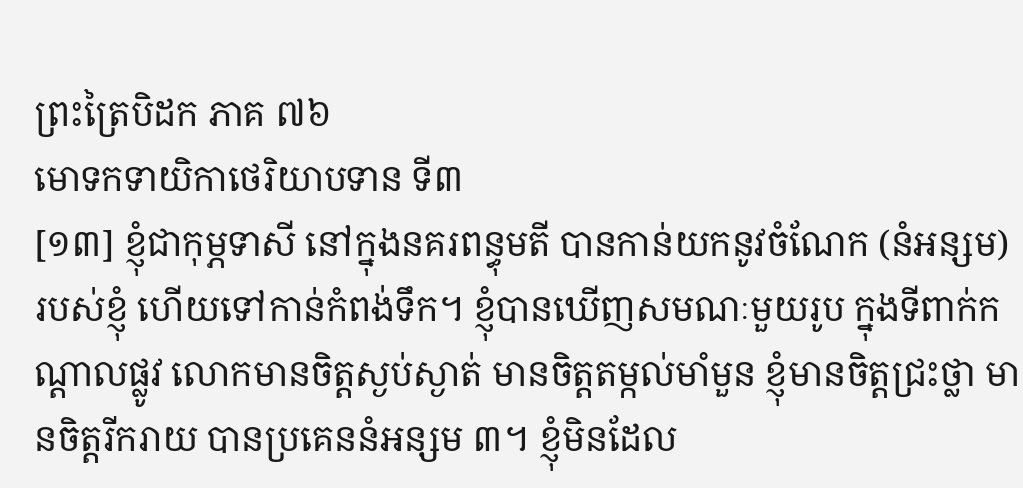ព្រះត្រៃបិដក ភាគ ៧៦
មោទកទាយិកាថេរិយាបទាន ទី៣
[១៣] ខ្ញុំជាកុម្ភទាសី នៅក្នុងនគរពន្ធុមតី បានកាន់យកនូវចំណែក (នំអន្សម) របស់ខ្ញុំ ហើយទៅកាន់កំពង់ទឹក។ ខ្ញុំបានឃើញសមណៈមួយរូប ក្នុងទីពាក់កណ្តាលផ្លូវ លោកមានចិត្តស្ងប់ស្ងាត់ មានចិត្តតម្កល់មាំមួន ខ្ញុំមានចិត្តជ្រះថ្លា មានចិត្តរីករាយ បានប្រគេននំអន្សម ៣។ ខ្ញុំមិនដែល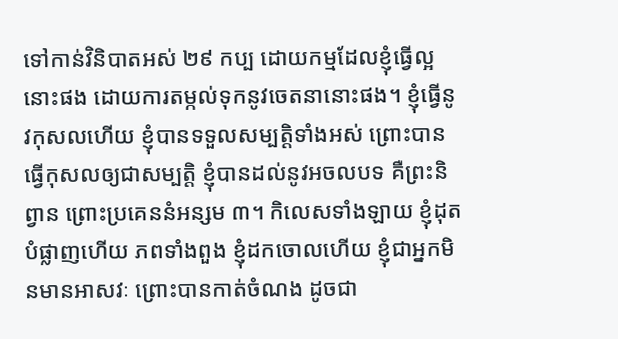ទៅកាន់វិនិបាតអស់ ២៩ កប្ប ដោយកម្មដែលខ្ញុំធ្វើល្អនោះផង ដោយការតម្កល់ទុកនូវចេតនានោះផង។ ខ្ញុំធ្វើនូវកុសលហើយ ខ្ញុំបានទទួលសម្បត្តិទាំងអស់ ព្រោះបានធ្វើកុសលឲ្យជាសម្បតិ្ត ខ្ញុំបានដល់នូវអចលបទ គឺព្រះនិព្វាន ព្រោះប្រគេននំអន្សម ៣។ កិលេសទាំងឡាយ ខ្ញុំដុតបំផ្លាញហើយ ភពទាំងពួង ខ្ញុំដកចោលហើយ ខ្ញុំជាអ្នកមិនមានអាសវៈ ព្រោះបានកាត់ចំណង ដូចជា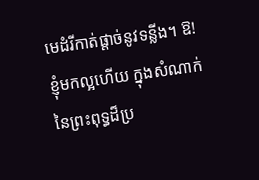មេដំរីកាត់ផ្តាច់នូវទន្លីង។ ឱ! ខ្ញុំមកល្អហើយ ក្នុងសំណាក់នៃព្រះពុទ្ធដ៏ប្រ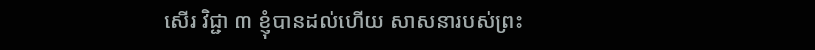សើរ វិជ្ជា ៣ ខ្ញុំបានដល់ហើយ សាសនារបស់ព្រះ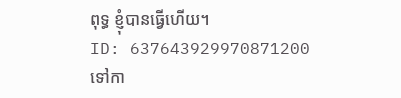ពុទ្ធ ខ្ញុំបានធ្វើហើយ។
ID: 637643929970871200
ទៅកា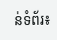ន់ទំព័រ៖